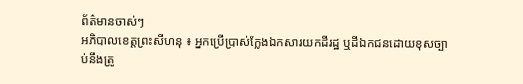ព័ត៌មានចាស់ៗ
អភិបាលខេត្តព្រះសីហនុ ៖ អ្នកប្រើប្រាស់ក្លែងឯកសារយកដីរដ្ឋ ឬដីឯកជនដោយខុសច្បាប់នឹងត្រូ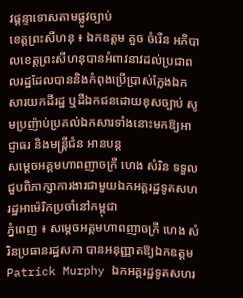វផ្តន្ទាទោសតាមផ្លូវច្បាប់
ខេត្តព្រះសីហនុ ៖ ឯកឧត្តម គួច ចំរើន អភិបាលខេត្តព្រះសីហនុបានអំពាវនាវដល់ប្រជាពលរដ្ឋដែលបាននិងកំពុងប្រើប្រាស់ក្លែងឯកសារយកដីរដ្ឋ ឬដីឯកជនដោយខុសច្បាប់ សូមប្រញ៉ាប់ប្រគល់ឯកសារទាំងនោះមកឱ្យអាជ្ញាធរ និងមន្ត្រីជំន អានបន្ត
សម្តេចអគ្គមហាពញាចក្រី ហេង សំរិន ទទួលជួបពិភាក្សាការងារជាមួយឯកអគ្គរដ្ឋទូតសហរដ្ឋអាម៉េរិកប្រចាំនៅកម្ពុជា
ភ្នំពេញ ៖ សម្តេចអគ្គមហាពញាចក្រី ហេង សំរិនប្រធានរដ្ឋសភា បានអនុញ្ញាតឱ្យឯកឧត្តម Patrick Murphy ឯកអគ្គរដ្ឋទូតសហរ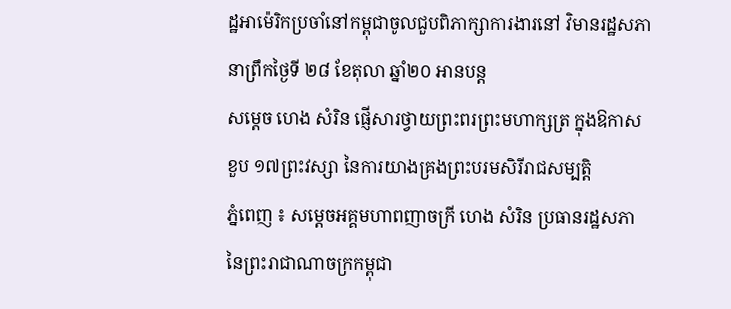ដ្ឋអាម៉េរិកប្រចាំនៅកម្ពុជាចូលជួបពិភាក្សាការងារនៅ វិមានរដ្ឋសភានាព្រឹកថ្ងៃទី ២៨ ខែតុលា ឆ្នាំ២០ អានបន្ត
សម្តេច ហេង សំរិន ផ្ញើសារថ្វាយព្រះពរព្រះមហាក្សត្រ ក្នុងឱកាសខួប ១៧ព្រះវស្សា នៃការយាងគ្រងព្រះបរមសិរីរាជសម្បត្តិ
ភ្នំពេញ ៖ សម្តេចអគ្គមហាពញាចក្រី ហេង សំរិន ប្រធានរដ្ឋសភា នៃព្រះរាជាណាចក្រកម្ពុជា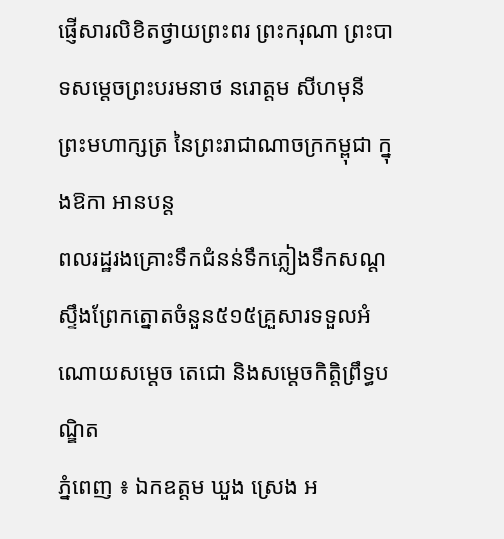ផ្ញើសារលិខិតថ្វាយព្រះពរ ព្រះករុណា ព្រះបាទសម្តេចព្រះបរមនាថ នរោត្តម សីហមុនី ព្រះមហាក្សត្រ នៃព្រះរាជាណាចក្រកម្ពុជា ក្នុងឱកា អានបន្ត
ពលរដ្ឋរងគ្រោះទឹកជំនន់ទឹកភ្លៀងទឹកសណ្ដស្ទឹងព្រែកត្នោតចំនួន៥១៥គ្រួសារទទួលអំណោយសម្ដេច តេជោ និងសម្ដេចកិតិ្តព្រឹទ្ធបណ្ឌិត
ភ្នំពេញ ៖ ឯកឧត្ដម ឃួង ស្រេង អ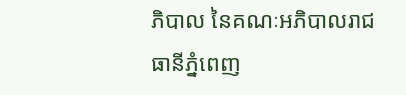ភិបាល នៃគណៈអភិបាលរាជធានីភ្នំពេញ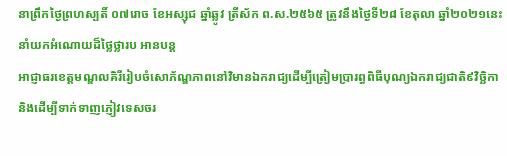នាព្រឹកថ្ងៃព្រហស្បតិ៍ ០៧រោច ខែអស្សុជ ឆ្នាំឆ្លូវ ត្រីស័ក ព.ស.២៥៦៥ ត្រូវនឹងថ្ងៃទី២៨ ខែតុលា ឆ្នាំ២០២១នេះ នាំយកអំណោយដ៏ថ្លៃថ្លារប អានបន្ត
អាជ្ញាធរខេត្តមណ្ឌលគិរីរៀបចំសោភ័ណ្ឌភាពនៅវិមានឯករាជ្យដើម្បីត្រៀមប្រារព្ធពិធីបុណ្យឯករាជ្យជាតិ៩វិច្ឆិកា និងដើម្បីទាក់ទាញភ្ញៀវទេសចរ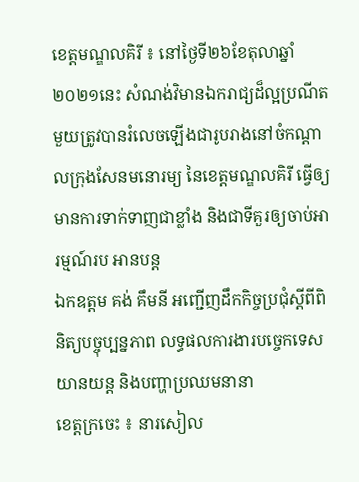ខេត្តមណ្ឌលគិរី ៖ នៅថ្ងៃទី២៦ខែតុលាឆ្នាំ២០២១នេះ សំណង់វិមានឯករាជ្យដ៏ល្អប្រណីតមួយត្រូវបានរំលេចឡើងជារូបរាងនៅចំកណ្ដាលក្រុងសែនមនោរម្យ នៃខេត្តមណ្ឌលគិរី ធ្វើឲ្យមានការទាក់ទាញជាខ្លាំង និងជាទីគួរឲ្យចាប់អារម្មណ៍រប អានបន្ត
ឯកឧត្តម គង់ គឹមនី អញ្ជើញដឹកកិច្ចប្រជុំស្តីពីពិនិត្យបច្ចុប្បន្នភាព លទ្ធផលការងារបច្ចេកទេសយានយន្ត និងបញ្ហាប្រឈមនានា
ខេត្តក្រចេះ ៖ នារសៀល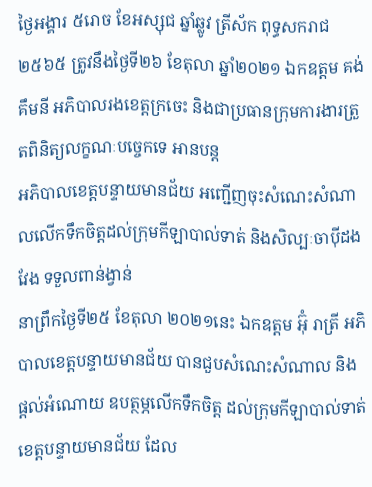ថ្ងៃអង្គារ ៥រោច ខែអស្សុជ ឆ្នាំឆ្លូវ ត្រីស័ក ពុទ្ធសករាជ ២៥៦៥ ត្រូវនឹងថ្ងៃទី២៦ ខែតុលា ឆ្នាំ២០២១ ឯកឧត្តម គង់ គឹមនី អភិបាលរងខេត្តក្រចេះ និងជាប្រធានក្រុមការងារត្រួតពិនិត្យលក្ខណៈបច្ចេកទេ អានបន្ត
អភិបាលខេត្តបន្ទាយមានជ័យ អញ្ជើញចុះសំណេះសំណាលលើកទឹកចិត្តដល់ក្រុមកីឡាបាល់ទាត់ និងសិល្បៈចាបុីដងវែង ទទួលពាន់ង្វាន់
នាព្រឹកថ្ងៃទី២៥ ខែតុលា ២០២១នេះ ឯកឧត្តម អ៊ុំ រាត្រី អភិបាលខេត្តបន្ទាយមានជ័យ បានជួបសំណេះសំណាល និងផ្តល់អំណោយ ឧបត្ថម្ភលើកទឹកចិត្ត ដល់ក្រុមកីឡាបាល់ទាត់ខេត្តបន្ទាយមានជ័យ ដែល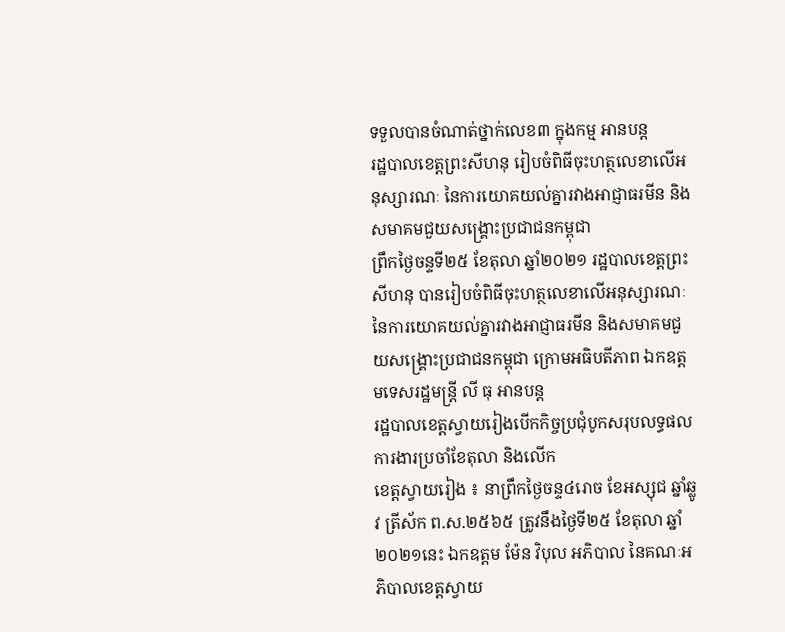ទទួលបានចំណាត់ថ្នាក់លេខ៣ ក្នុងកម្ម អានបន្ត
រដ្ឋបាលខេត្តព្រះសីហនុ រៀបចំពិធីចុះហត្ថលេខាលើអនុស្សារណៈ នៃការយោគយល់គ្នារវាងអាជ្ញាធរមីន និងសមាគមជួយសង្គ្រោះប្រជាជនកម្ពុជា
ព្រឹកថ្ងៃចន្ទទី២៥ ខែតុលា ឆ្នាំ២០២១ រដ្ឋបាលខេត្តព្រះសីហនុ បានរៀបចំពិធីចុះហត្ថលេខាលើអនុស្សារណៈ នៃការយោគយល់គ្នារវាងអាជ្ញាធរមីន និងសមាគមជួយសង្គ្រោះប្រជាជនកម្ពុជា ក្រោមអធិបតីភាព ឯកឧត្តមទេសរដ្ឋមន្ត្រី លី ធុ អានបន្ត
រដ្ឋបាលខេត្តស្វាយរៀងបើកកិច្ចប្រជុំបូកសរុបលទ្ធផលការងារប្រចាំខែតុលា និងលើក
ខេត្តស្វាយរៀង ៖ នាព្រឹកថ្ងៃចន្ទ៤រោច ខែអស្សុជ ឆ្នាំឆ្លូវ ត្រីស័ក ព.ស.២៥៦៥ ត្រូវនឹងថ្ងៃទី២៥ ខែតុលា ឆ្នាំ២០២១នេះ ឯកឧត្ដម ម៉ែន វិបុល អភិបាល នៃគណៈអភិបាលខេត្តស្វាយ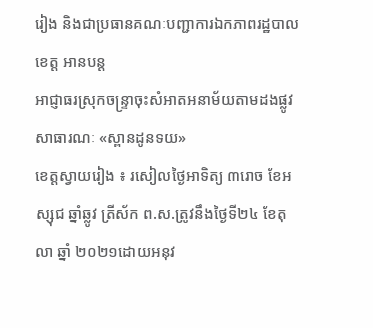រៀង និងជាប្រធានគណៈបញ្ជាការឯកភាពរដ្ឋបាលខេត្ត អានបន្ត
អាជ្ញាធរស្រុកចន្ទ្រាចុះសំអាតអនាម័យតាមដងផ្លូវសាធារណៈ «ស្ពានដូនទយ»
ខេត្តស្វាយរៀង ៖ រសៀលថ្ងៃអាទិត្យ ៣រោច ខែអស្សុជ ឆ្នាំឆ្លូវ ត្រីស័ក ព.ស.ត្រូវនឹងថ្ងៃទី២៤ ខែតុលា ឆ្នាំ ២០២១ដោយអនុវ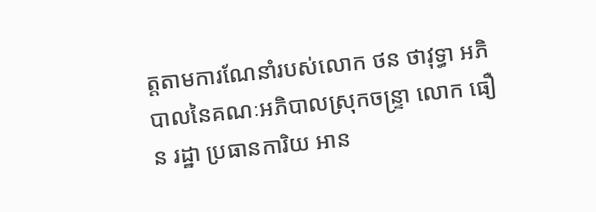ត្តតាមការណែនាំរបស់លោក ថន ថាវុទ្ធា អភិបាលនៃគណៈអភិបាលស្រុកចន្ទ្រា លោក ធឿន រដ្ឋា ប្រធានការិយ អាន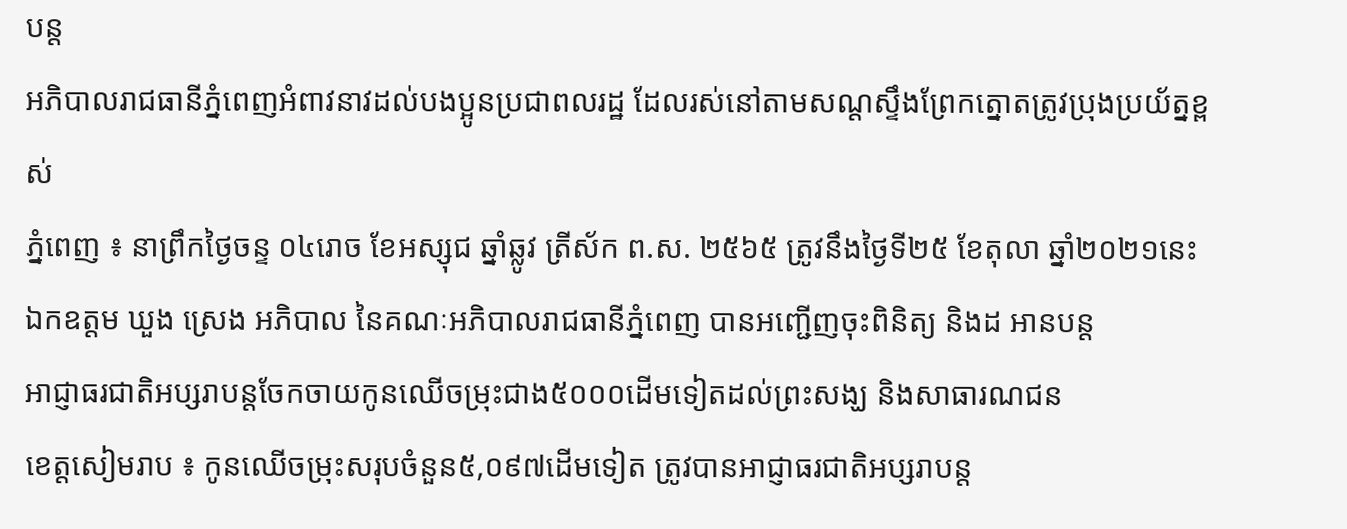បន្ត
អភិបាលរាជធានីភ្នំពេញអំពាវនាវដល់បងប្អូនប្រជាពលរដ្ឋ ដែលរស់នៅតាមសណ្ដស្ទឹងព្រែកត្នោតត្រូវប្រុងប្រយ័ត្នខ្ពស់
ភ្នំពេញ ៖ នាព្រឹកថ្ងៃចន្ទ ០៤រោច ខែអស្សុជ ឆ្នាំឆ្លូវ ត្រីស័ក ព.ស. ២៥៦៥ ត្រូវនឹងថ្ងៃទី២៥ ខែតុលា ឆ្នាំ២០២១នេះ ឯកឧត្ដម ឃួង ស្រេង អភិបាល នៃគណៈអភិបាលរាជធានីភ្នំពេញ បានអញ្ជើញចុះពិនិត្យ និងដ អានបន្ត
អាជ្ញាធរជាតិអប្សរាបន្តចែកចាយកូនឈើចម្រុះជាង៥០០០ដើមទៀតដល់ព្រះសង្ឃ និងសាធារណជន
ខេត្តសៀមរាប ៖ កូនឈើចម្រុះសរុបចំនួន៥,០៩៧ដើមទៀត ត្រូវបានអាជ្ញាធរជាតិអប្សរាបន្ត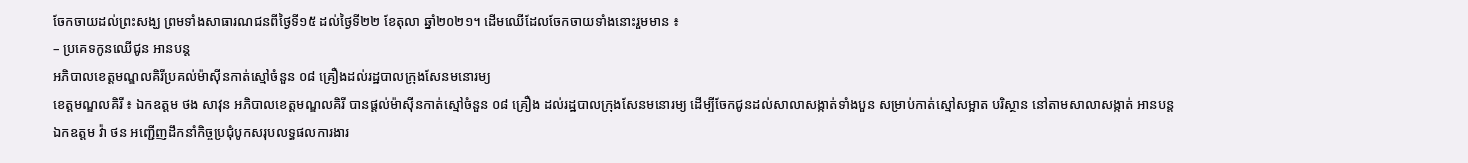ចែកចាយដល់ព្រះសង្ឃ ព្រមទាំងសាធារណជនពីថ្ងៃទី១៥ ដល់ថ្ងៃទី២២ ខែតុលា ឆ្នាំ២០២១។ ដើមឈើដែលចែកចាយទាំងនោះរួមមាន ៖
– ប្រគេទកូនឈើជូន អានបន្ត
អភិបាលខេត្តមណ្ឌលគិរីប្រគល់ម៉ាស៊ីនកាត់ស្មៅចំនួន ០៨ គ្រឿងដល់រដ្ឋបាលក្រុងសែនមនោរម្យ
ខេត្តមណ្ឌលគិរី ៖ ឯកឧត្តម ថង សាវុន អភិបាលខេត្តមណ្ឌលគិរី បានផ្តល់ម៉ាស៊ីនកាត់ស្មៅចំនួន ០៨ គ្រឿង ដល់រដ្ឋបាលក្រុងសែនមនោរម្យ ដើម្បីចែកជូនដល់សាលាសង្កាត់ទាំងបួន សម្រាប់កាត់ស្មៅសម្អាត បរិស្ថាន នៅតាមសាលាសង្កាត់ អានបន្ត
ឯកឧត្តម វ៉ា ថន អញ្ជើញដឹកនាំកិច្ចប្រជុំបូកសរុបលទ្ធផលការងារ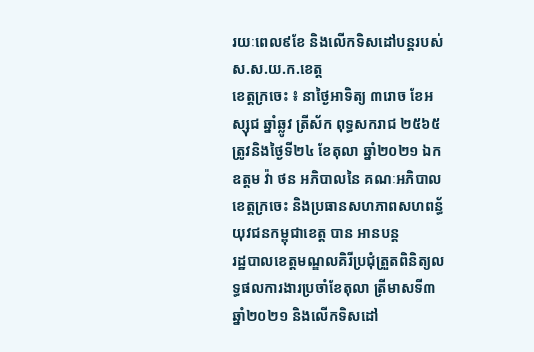រយៈពេល៩ខែ និងលើកទិសដៅបន្តរបស់ ស.ស.យ.ក.ខេត្ត
ខេត្តក្រចេះ ៖ នាថ្ងៃអាទិត្យ ៣រោច ខែអស្សុជ ឆ្នាំឆ្លូវ ត្រីស័ក ពុទ្ធសករាជ ២៥៦៥ ត្រូវនិងថ្ងៃទី២៤ ខែតុលា ឆ្នាំ២០២១ ឯកឧត្តម វ៉ា ថន អភិបាលនៃ គណៈអភិបាលខេត្តក្រចេះ និងប្រធានសហភាពសហពន្ធ័យុវជនកម្ពុជាខេត្ត បាន អានបន្ត
រដ្ឋបាលខេត្តមណ្ឌលគិរីប្រជុំត្រួតពិនិត្យលទ្ធផលការងារប្រចាំខែតុលា ត្រីមាសទី៣ ឆ្នាំ២០២១ និងលើកទិសដៅ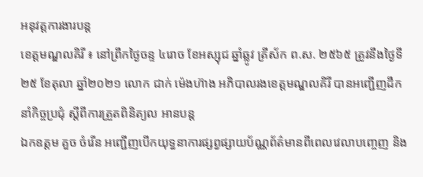អនុវត្តការងារបន្ត
ខេត្តមណ្ឌលគិរី ៖ នៅព្រឹកថ្ងៃចន្ទ ៤រោច ខែអស្សុជ ឆ្នាំឆ្លូវ ត្រីស័ក ព.ស. ២៥៦៥ ត្រូវនឹងថ្ងៃទី២៥ ខែតុលា ឆ្នាំ២០២១ លោក ជាក់ ម៉េងហ៊ាង អភិបាលរងខេត្តមណ្ឌលគិរី បានអញ្ជើញដឹកនាំកិច្ចប្រជុំ ស្ដីពីការត្រួតពិនិត្យល អានបន្ត
ឯកឧត្តម គួច ចំរើន អញ្ជើញបើកយុទ្ធនាការផ្សព្វផ្សាយប័ណ្ណព័ត៌មានពីពេលវេលាបញ្ចេញ និង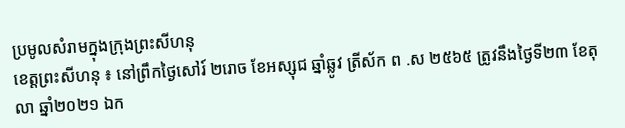ប្រមូលសំរាមក្នុងក្រុងព្រះសីហនុ
ខេត្តព្រះសីហនុ ៖ នៅព្រឹកថ្ងៃសៅរ៍ ២រោច ខែអស្សុជ ឆ្នាំឆ្លូវ ត្រីស័ក ព .ស ២៥៦៥ ត្រូវនឹងថ្ងៃទី២៣ ខែតុលា ឆ្នាំ២០២១ ឯក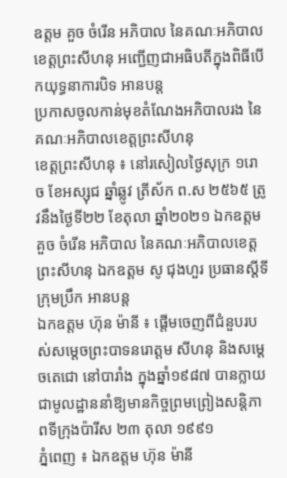ឧត្តម គួច ចំរើន អភិបាល នៃគណៈអភិបាលខេត្តព្រះសីហនុ អញ្ជើញជាអធិបតីក្នុងពិធីបើកយុទ្ធនាការបិទ អានបន្ត
ប្រកាសចូលកាន់មុខតំណែងអភិបាលរង នៃគណៈអភិបាលខេត្តព្រះសីហនុ
ខេត្តព្រះសីហនុ ៖ នៅរសៀលថ្ងៃសុក្រ ១រោច ខែអស្សុជ ឆ្នាំឆ្លូវ ត្រីស័ក ព.ស ២៥៦៥ ត្រូវនឹងថ្ងៃទី២២ ខែតុលា ឆ្នាំ២០២១ ឯកឧត្តម គួច ចំរើន អភិបាល នៃគណៈអភិបាលខេត្តព្រះសីហនុ ឯកឧត្តម សូ ជុងហួរ ប្រធានស្តីទីក្រុមប្រឹក អានបន្ត
ឯកឧត្តម ហ៊ុន ម៉ានី ៖ ផ្តើមចេញពីជំនួបរបស់សម្តេចព្រះបាទនរោត្តម សីហនុ និងសម្តេចតេជោ នៅបារាំង ក្នុងឆ្នាំ១៩៨៧ បានក្លាយជាមូលដ្ឋាននាំឱ្យមានកិច្ចព្រមព្រៀងសន្តិភាពទីក្រុងប៉ារីស ២៣ តុលា ១៩៩១
ភ្នំពេញ ៖ ឯកឧត្តម ហ៊ុន ម៉ានី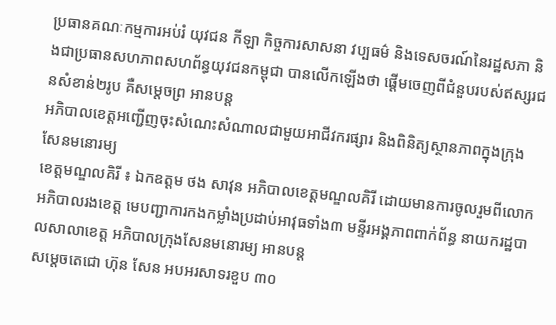ប្រធានគណៈកម្មការអប់រំ យុវជន កីឡា កិច្ចការសាសនា វប្បធម៌ និងទេសចរណ៍នៃរដ្ឋសភា និងជាប្រធានសហភាពសហព័ន្ធយុវជនកម្ពុជា បានលើកឡើងថា ផ្តើមចេញពីជំនួបរបស់ឥស្សរជនសំខាន់២រូប គឺសម្តេចព្រ អានបន្ត
អភិបាលខេត្តអញ្ជើញចុះសំណេះសំណាលជាមួយអាជីវករផ្សារ និងពិនិត្យស្ថានភាពក្នុងក្រុងសែនមនោរម្យ
ខេត្តមណ្ឌលគិរី ៖ ឯកឧត្តម ថង សាវុន អភិបាលខេត្តមណ្ឌលគិរី ដោយមានការចូលរួមពីលោកអភិបាលរងខេត្ត មេបញ្ជាការកងកម្លាំងប្រដាប់អាវុធទាំង៣ មន្ទីរអង្គភាពពាក់ព័ន្ធ នាយករដ្ឋបាលសាលាខេត្ត អភិបាលក្រុងសែនមនោរម្យ អានបន្ត
សម្តេចតេជោ ហ៊ុន សែន អបអរសាទរខួប ៣០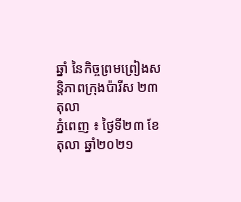ឆ្នាំ នៃកិច្ចព្រមព្រៀងសន្តិភាពក្រុងប៉ារីស ២៣ តុលា
ភ្នំពេញ ៖ ថ្ងៃទី២៣ ខែតុលា ឆ្នាំ២០២១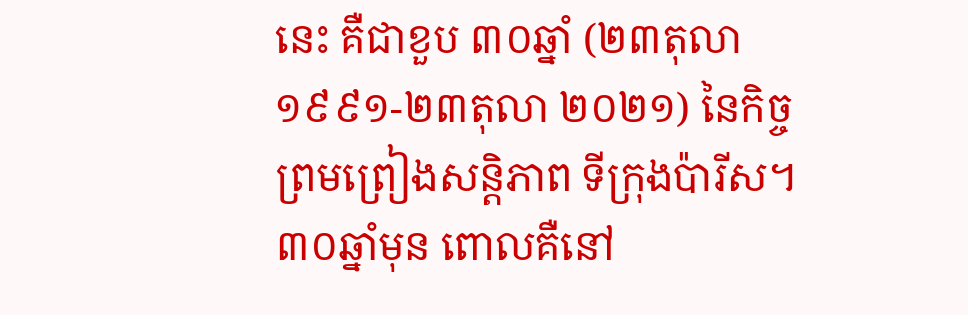នេះ គឺជាខួប ៣០ឆ្នាំ (២៣តុលា ១៩៩១-២៣តុលា ២០២១) នៃកិច្ចព្រមព្រៀងសន្តិភាព ទីក្រុងប៉ារីស។ ៣០ឆ្នាំមុន ពោលគឺនៅ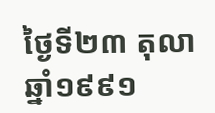ថ្ងៃទី២៣ តុលា ឆ្នាំ១៩៩១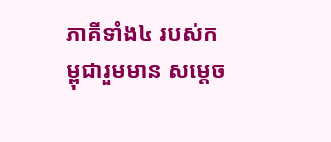ភាគីទាំង៤ របស់កម្ពុជារួមមាន សម្តេច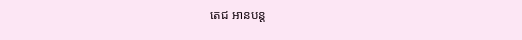តេជ អានបន្ត